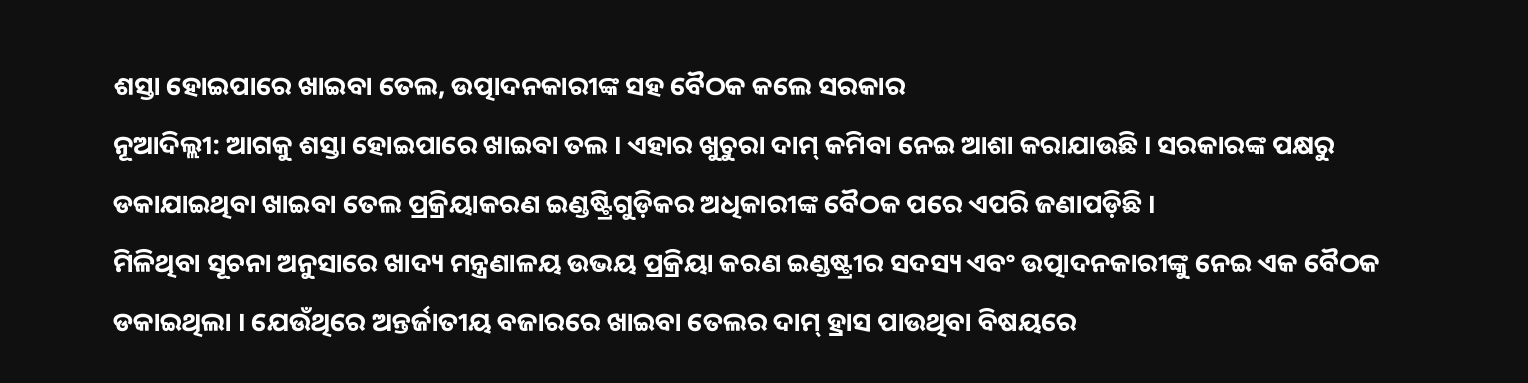ଶସ୍ତା ହୋଇପାରେ ଖାଇବା ତେଲ, ଉତ୍ପାଦନକାରୀଙ୍କ ସହ ବୈଠକ କଲେ ସରକାର
ନୂଆଦିଲ୍ଲୀ: ଆଗକୁ ଶସ୍ତା ହୋଇପାରେ ଖାଇବା ତଲ । ଏହାର ଖୁଚୁରା ଦାମ୍ କମିବା ନେଇ ଆଶା କରାଯାଉଛି । ସରକାରଙ୍କ ପକ୍ଷରୁ ଡକାଯାଇଥିବା ଖାଇବା ତେଲ ପ୍ରକ୍ରିୟାକରଣ ଇଣ୍ଡଷ୍ଟ୍ରିଗୁଡ଼ିକର ଅଧିକାରୀଙ୍କ ବୈଠକ ପରେ ଏପରି ଜଣାପଡ଼ିଛି ।
ମିଳିଥିବା ସୂଚନା ଅନୁସାରେ ଖାଦ୍ୟ ମନ୍ତ୍ରଣାଳୟ ଉଭୟ ପ୍ରକ୍ରିୟା କରଣ ଇଣ୍ଡଷ୍ଟ୍ରୀର ସଦସ୍ୟ ଏବଂ ଉତ୍ପାଦନକାରୀଙ୍କୁ ନେଇ ଏକ ବୈଠକ ଡକାଇଥିଲା । ଯେଉଁଥିରେ ଅନ୍ତର୍ଜାତୀୟ ବଜାରରେ ଖାଇବା ତେଲର ଦାମ୍ ହ୍ରାସ ପାଉଥିବା ବିଷୟରେ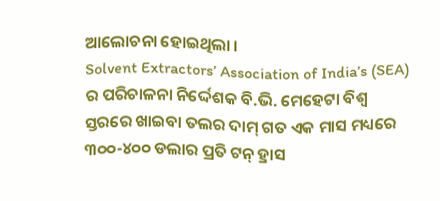ଆଲୋଚନା ହୋଇଥିଲା ।
Solvent Extractors’ Association of India’s (SEA) ର ପରିଚାଳନା ନିର୍ଦ୍ଦେଶକ ବି.ଭି. ମେହେଟା ବିଶ୍ୱ ସ୍ତରରେ ଖାଇବା ତଲର ଦାମ୍ ଗତ ଏକ ମାସ ମଧ୍ୟରେ ୩୦୦-୪୦୦ ଡଲାର ପ୍ରତି ଟନ୍ ହ୍ରାସ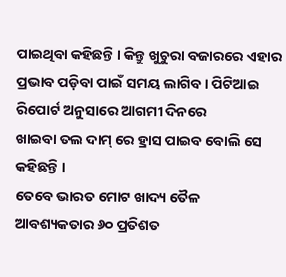ପାଇଥିବା କହିଛନ୍ତି । କିନ୍ତୁ ଖୁଚୁରା ବଜାରରେ ଏହାର ପ୍ରଭାବ ପଡ଼ିବା ପାଇଁ ସମୟ ଲାଗିବ । ପିଟିଆଇ ରିପୋର୍ଟ ଅନୁସାରେ ଆଗମୀ ଦିନରେ
ଖାଇବା ତଲ ଦାମ୍ ରେ ହ୍ରାସ ପାଇବ ବୋଲି ସେ କହିଛନ୍ତି ।
ତେବେ ଭାରତ ମୋଟ ଖାଦ୍ୟ ତୈଳ ଆବଶ୍ୟକତାର ୬୦ ପ୍ରତିଶତ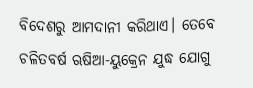ବିଦେଶରୁ ଆମଦାନୀ କରିଥାଏ। ତେବେ ଚଳିତବର୍ଷ ଋଷିଆ-ୟୁକ୍ରେନ ଯୁଦ୍ଧ ଯୋଗୁ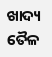ଖାଦ୍ୟ ତୈଳ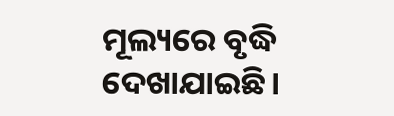ମୂଲ୍ୟରେ ବୃଦ୍ଧି ଦେଖାଯାଇଛି।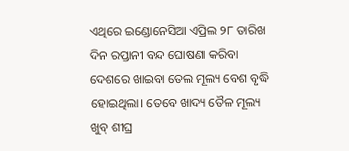ଏଥିରେ ଇଣ୍ଡୋନେସିଆ ଏପ୍ରିଲ ୨୮ ତାରିଖ ଦିନ ରପ୍ତାନୀ ବନ୍ଦ ଘୋଷଣା କରିବା ଦେଶରେ ଖାଇବା ତେଲ ମୂଲ୍ୟ ବେଶ ବୃଦ୍ଧି ହୋଇଥିଲା। ତେବେ ଖାଦ୍ୟ ତୈଳ ମୂଲ୍ୟ ଖୁବ୍ ଶୀଘ୍ର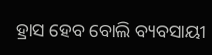ହ୍ରାସ ହେବ ବୋଲି ବ୍ୟବସାୟୀ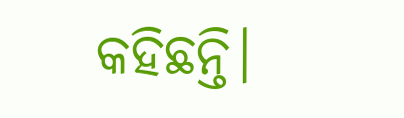କହିଛନ୍ତି।